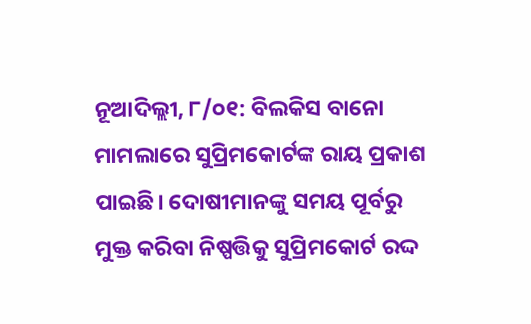ନୂଆଦିଲ୍ଲୀ, ୮/୦୧: ବିଲକିସ ବାନୋ ମାମଲାରେ ସୁପ୍ରିମକୋର୍ଟଙ୍କ ରାୟ ପ୍ରକାଶ ପାଇଛି। ଦୋଷୀମାନଙ୍କୁ ସମୟ ପୂର୍ବରୁ ମୁକ୍ତ କରିବା ନିଷ୍ପତ୍ତିକୁ ସୁପ୍ରିମକୋର୍ଟ ରଦ୍ଦ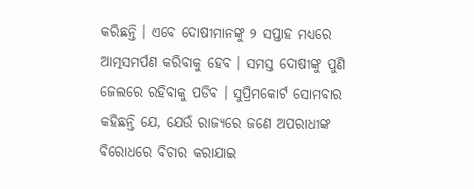କରିଛନ୍ତି । ଏବେ ଦୋଷୀମାନଙ୍କୁ ୨ ସପ୍ତାହ ମଧ୍ୟରେ ଆତ୍ମସମର୍ପଣ କରିବାକୁ ହେବ । ସମସ୍ତ ଦୋଷୀଙ୍କୁ ପୁଣି ଜେଲରେ ରହିବାକୁ ପଡିବ । ସୁପ୍ରିମକୋର୍ଟ ସୋମବାର କହିଛନ୍ତି ଯେ, ଯେଉଁ ରାଜ୍ୟରେ ଜଣେ ଅପରାଧୀଙ୍କ ବିରୋଧରେ ବିଚାର କରାଯାଇ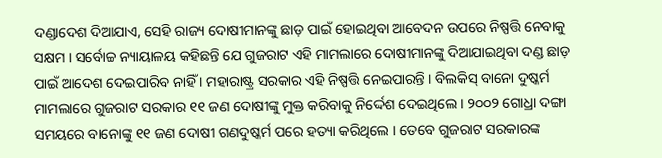ଦଣ୍ଡାଦେଶ ଦିଆଯାଏ, ସେହି ରାଜ୍ୟ ଦୋଷୀମାନଙ୍କୁ ଛାଡ଼ ପାଇଁ ହୋଇଥିବା ଆବେଦନ ଉପରେ ନିଷ୍ପତ୍ତି ନେବାକୁ ସକ୍ଷମ । ସର୍ବୋଚ୍ଚ ନ୍ୟାୟାଳୟ କହିଛନ୍ତି ଯେ ଗୁଜରାଟ ଏହି ମାମଲାରେ ଦୋଷୀମାନଙ୍କୁ ଦିଆଯାଇଥିବା ଦଣ୍ଡ ଛାଡ଼ ପାଇଁ ଆଦେଶ ଦେଇପାରିବ ନାହିଁ । ମହାରାଷ୍ଟ୍ର ସରକାର ଏହି ନିଷ୍ପତ୍ତି ନେଇପାରନ୍ତି । ବିଲକିସ୍ ବାନୋ ଦୁଷ୍କର୍ମ ମାମଲାରେ ଗୁଜରାଟ ସରକାର ୧୧ ଜଣ ଦୋଷୀଙ୍କୁ ମୁକ୍ତ କରିବାକୁ ନିର୍ଦ୍ଦେଶ ଦେଇଥିଲେ । ୨୦୦୨ ଗୋଧ୍ରା ଦଙ୍ଗା ସମୟରେ ବାନୋଙ୍କୁ ୧୧ ଜଣ ଦୋଷୀ ଗଣଦୁଷ୍କର୍ମ ପରେ ହତ୍ୟା କରିଥିଲେ । ତେବେ ଗୁଜରାଟ ସରକାରଙ୍କ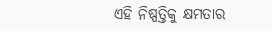ଏହି ନିଷ୍ପତ୍ତିକୁ କ୍ଷମତାର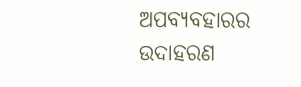ଅପବ୍ୟବହାରର ଉଦାହରଣ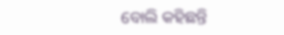ବୋଲି କହିଛନ୍ତି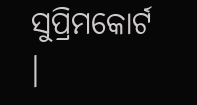ସୁପ୍ରିମକୋର୍ଟ ।